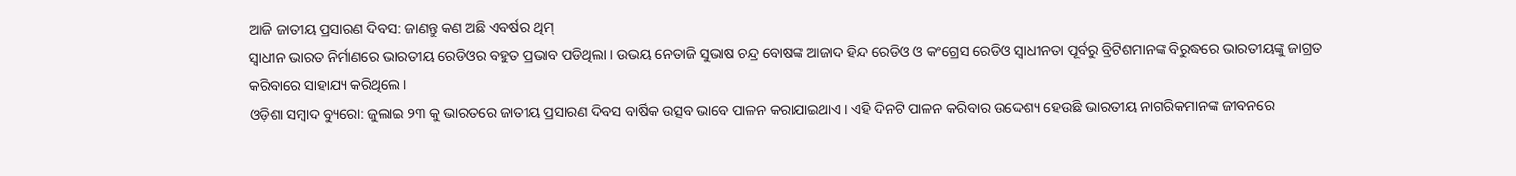ଆଜି ଜାତୀୟ ପ୍ରସାରଣ ଦିବସ: ଜାଣନ୍ତୁ କଣ ଅଛି ଏବର୍ଷର ଥିମ୍
ସ୍ୱାଧୀନ ଭାରତ ନିର୍ମାଣରେ ଭାରତୀୟ ରେଡିଓର ବହୁତ ପ୍ରଭାବ ପଡିଥିଲା । ଉଭୟ ନେତାଜି ସୁଭାଷ ଚନ୍ଦ୍ର ବୋଷଙ୍କ ଆଜାଦ ହିନ୍ଦ ରେଡିଓ ଓ କଂଗ୍ରେସ ରେଡିଓ ସ୍ୱାଧୀନତା ପୂର୍ବରୁ ବ୍ରିଟିଶମାନଙ୍କ ବିରୁଦ୍ଧରେ ଭାରତୀୟଙ୍କୁ ଜାଗ୍ରତ କରିବାରେ ସାହାଯ୍ୟ କରିଥିଲେ ।
ଓଡ଼ିଶା ସମ୍ବାଦ ବ୍ୟୁରୋ: ଜୁଲାଇ ୨୩ କୁ ଭାରତରେ ଜାତୀୟ ପ୍ରସାରଣ ଦିବସ ବାର୍ଷିକ ଉତ୍ସବ ଭାବେ ପାଳନ କରାଯାଇଥାଏ । ଏହି ଦିନଟି ପାଳନ କରିବାର ଉଦ୍ଦେଶ୍ୟ ହେଉଛି ଭାରତୀୟ ନାଗରିକମାନଙ୍କ ଜୀବନରେ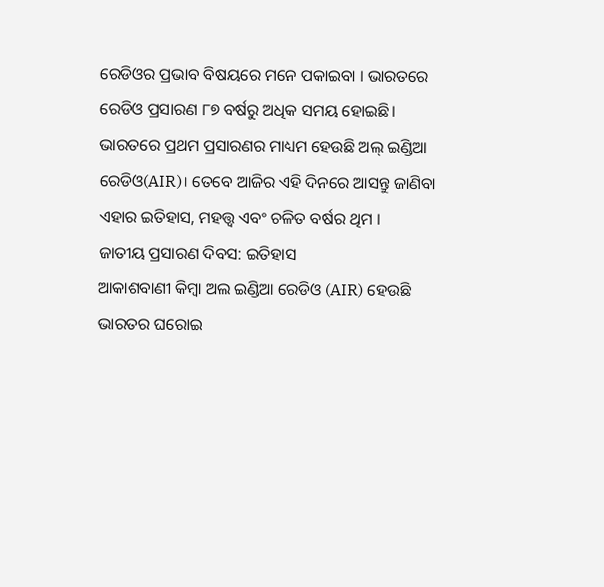ରେଡିଓର ପ୍ରଭାବ ବିଷୟରେ ମନେ ପକାଇବା । ଭାରତରେ ରେଡିଓ ପ୍ରସାରଣ ୮୭ ବର୍ଷରୁ ଅଧିକ ସମୟ ହୋଇଛି। ଭାରତରେ ପ୍ରଥମ ପ୍ରସାରଣର ମାଧ୍ୟମ ହେଉଛି ଅଲ୍ ଇଣ୍ଡିଆ ରେଡିଓ(AIR)। ତେବେ ଆଜିର ଏହି ଦିନରେ ଆସନ୍ତୁ ଜାଣିବା ଏହାର ଇତିହାସ, ମହତ୍ତ୍ୱ ଏବଂ ଚଳିତ ବର୍ଷର ଥିମ ।
ଜାତୀୟ ପ୍ରସାରଣ ଦିବସ: ଇତିହାସ
ଆକାଶବାଣୀ କିମ୍ବା ଅଲ ଇଣ୍ଡିଆ ରେଡିଓ (AIR) ହେଉଛି ଭାରତର ଘରୋଇ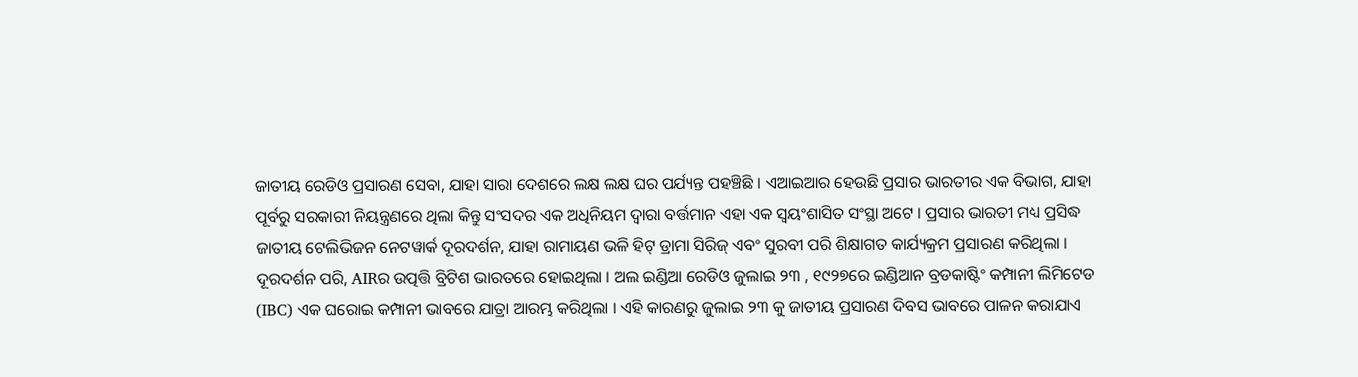ଜାତୀୟ ରେଡିଓ ପ୍ରସାରଣ ସେବା, ଯାହା ସାରା ଦେଶରେ ଲକ୍ଷ ଲକ୍ଷ ଘର ପର୍ଯ୍ୟନ୍ତ ପହଞ୍ଚିଛି । ଏଆଇଆର ହେଉଛି ପ୍ରସାର ଭାରତୀର ଏକ ବିଭାଗ, ଯାହା ପୂର୍ବରୁ ସରକାରୀ ନିୟନ୍ତ୍ରଣରେ ଥିଲା କିନ୍ତୁ ସଂସଦର ଏକ ଅଧିନିୟମ ଦ୍ୱାରା ବର୍ତ୍ତମାନ ଏହା ଏକ ସ୍ୱୟଂଶାସିତ ସଂସ୍ଥା ଅଟେ । ପ୍ରସାର ଭାରତୀ ମଧ୍ୟ ପ୍ରସିଦ୍ଧ ଜାତୀୟ ଟେଲିଭିଜନ ନେଟୱାର୍କ ଦୂରଦର୍ଶନ, ଯାହା ରାମାୟଣ ଭଳି ହିଟ୍ ଡ୍ରାମା ସିରିଜ୍ ଏବଂ ସୁରବୀ ପରି ଶିକ୍ଷାଗତ କାର୍ଯ୍ୟକ୍ରମ ପ୍ରସାରଣ କରିଥିଲା । ଦୂରଦର୍ଶନ ପରି, AIRର ଉତ୍ପତ୍ତି ବ୍ରିଟିଶ ଭାରତରେ ହୋଇଥିଲା । ଅଲ ଇଣ୍ଡିଆ ରେଡିଓ ଜୁଲାଇ ୨୩ , ୧୯୨୭ରେ ଇଣ୍ଡିଆନ ବ୍ରଡକାଷ୍ଟିଂ କମ୍ପାନୀ ଲିମିଟେଡ (IBC) ଏକ ଘରୋଇ କମ୍ପାନୀ ଭାବରେ ଯାତ୍ରା ଆରମ୍ଭ କରିଥିଲା । ଏହି କାରଣରୁ ଜୁଲାଇ ୨୩ କୁ ଜାତୀୟ ପ୍ରସାରଣ ଦିବସ ଭାବରେ ପାଳନ କରାଯାଏ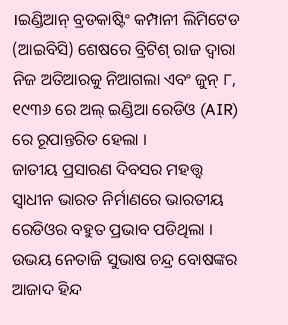।ଇଣ୍ଡିଆନ୍ ବ୍ରଡକାଷ୍ଟିଂ କମ୍ପାନୀ ଲିମିଟେଡ (ଆଇବିସି) ଶେଷରେ ବ୍ରିଟିଶ୍ ରାଜ ଦ୍ୱାରା ନିଜ ଅତିଆରକୁ ନିଆଗଲା ଏବଂ ଜୁନ୍ ୮, ୧୯୩୬ ରେ ଅଲ୍ ଇଣ୍ଡିଆ ରେଡିଓ (AIR) ରେ ରୂପାନ୍ତରିତ ହେଲା ।
ଜାତୀୟ ପ୍ରସାରଣ ଦିବସର ମହତ୍ତ୍ଵ
ସ୍ବାଧୀନ ଭାରତ ନିର୍ମାଣରେ ଭାରତୀୟ ରେଡିଓର ବହୁତ ପ୍ରଭାବ ପଡିଥିଲା । ଉଭୟ ନେତାଜି ସୁଭାଷ ଚନ୍ଦ୍ର ବୋଷଙ୍କର ଆଜାଦ ହିନ୍ଦ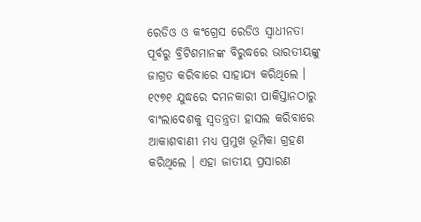ରେଡିଓ ଓ କଂଗ୍ରେସ ରେଡିଓ ସ୍ୱାଧୀନତା ପୂର୍ବରୁ ବ୍ରିଟିଶମାନଙ୍କ ବିରୁଦ୍ଧରେ ଭାରତୀୟଙ୍କୁ ଜାଗ୍ରତ କରିବାରେ ସାହାଯ୍ୟ କରିଥିଲେ । ୧୯୭୧ ଯୁଦ୍ଧରେ ଦମନକାରୀ ପାକିସ୍ତାନଠାରୁ ବାଂଲାଦେଶକୁ ସ୍ୱତନ୍ତ୍ରତା ହାସଲ କରିବାରେ ଆକାଶବାଣୀ ମଧ୍ୟ ପ୍ରମୁଖ ଭୂମିକା ଗ୍ରହଣ କରିଥିଲେ । ଏହା ଜାତୀୟ ପ୍ରସାରଣ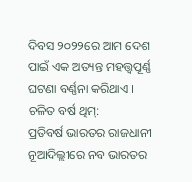ଦିବସ ୨୦୨୨ରେ ଆମ ଦେଶ ପାଇଁ ଏକ ଅତ୍ୟନ୍ତ ମହତ୍ତ୍ୱପୂର୍ଣ୍ଣ ଘଟଣା ବର୍ଣ୍ଣନା କରିଥାଏ ।
ଚଳିତ ବର୍ଷ ଥିମ୍:
ପ୍ରତିବର୍ଷ ଭାରତର ରାଜଧାନୀ ନୂଆଦିଲ୍ଲୀରେ ନବ ଭାରତର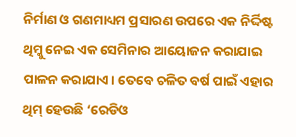ନିର୍ମାଣ ଓ ଗଣମାଧ୍ୟମ ପ୍ରସାରଣ ଉପରେ ଏକ ନିର୍ଦ୍ଦିଷ୍ଟ ଥିମ୍କୁ ନେଇ ଏକ ସେମିନାର ଆୟୋଜନ କରାଯାଇ ପାଳନ କରାଯାଏ। ତେବେ ଚଳିତ ବର୍ଷ ପାଇଁ ଏହାର ଥିମ୍ ହେଉଛି ‘ରେଡିଓ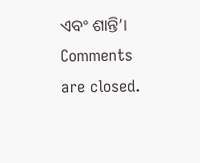ଏବଂ ଶାନ୍ତି’।
Comments are closed.